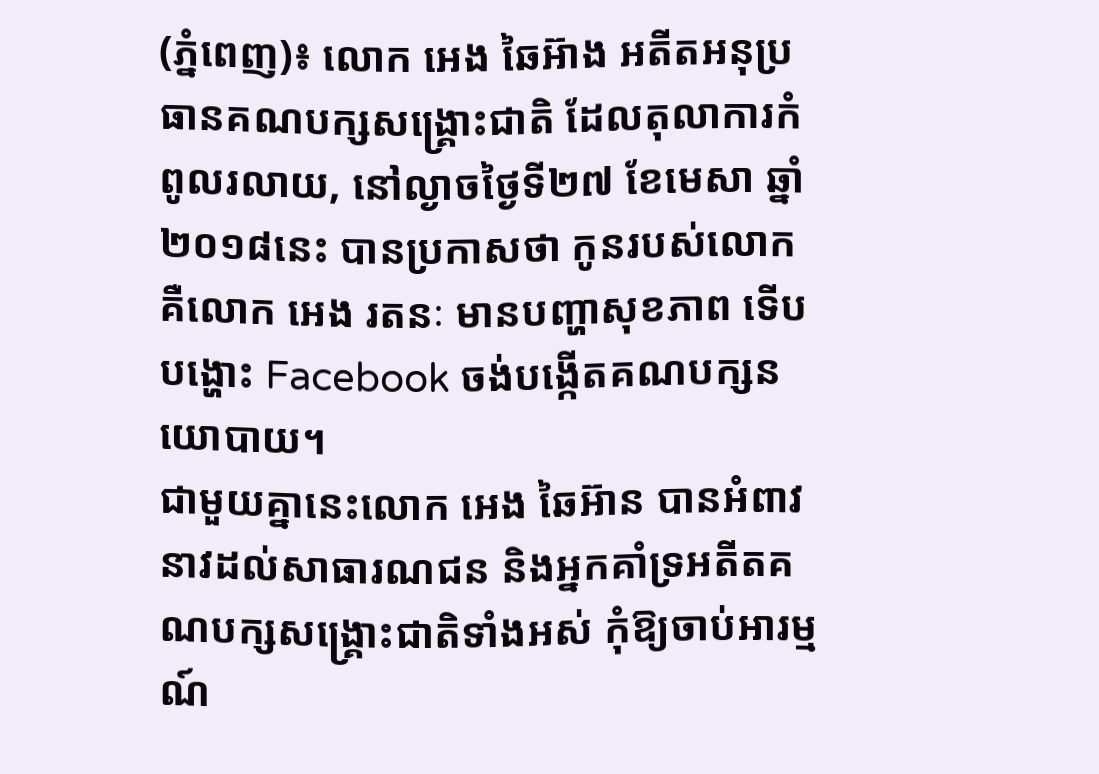(ភ្នំពេញ)៖ លោក អេង ឆៃអ៊ាង អតីតអនុប្រធានគណបក្សសង្រ្គោះជាតិ ដែលតុលាការកំពូលរលាយ, នៅល្ងាចថ្ងៃទី២៧ ខែមេសា ឆ្នាំ២០១៨នេះ បានប្រកាសថា កូនរបស់លោក គឺលោក អេង រតនៈ មានបញ្ហាសុខភាព ទើបបង្ហោះ Facebook ចង់បង្កើតគណបក្សនយោបាយ។
ជាមួយគ្នានេះលោក អេង ឆៃអ៊ាន បានអំពាវនាវដល់សាធារណជន និងអ្នកគាំទ្រអតីតគណបក្សសង្រ្គោះជាតិទាំងអស់ កុំឱ្យចាប់អារម្មណ៍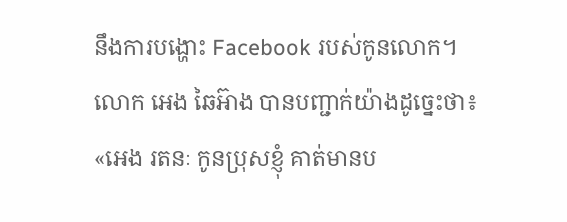នឹងការបង្ហោះ Facebook របស់កូនលោក។
លោក អេង ឆៃអ៊ាង បានបញ្ជាក់យ៉ាងដូច្នេះថា៖ «អេង រតនៈ កូនប្រុសខ្ញុំ គាត់មានប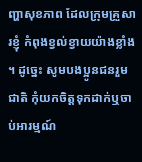ញ្ហាសុខភាព ដែលក្រុមគ្រួសារខ្ញុំ កំពុងខ្វល់ខ្វាយយ៉ាងខ្លាំង ។ ដូច្នេះ សូមបងប្អូនជនរួមជាតិ កុំយកចិត្តទុកដាក់ឬចាប់អារម្មណ៍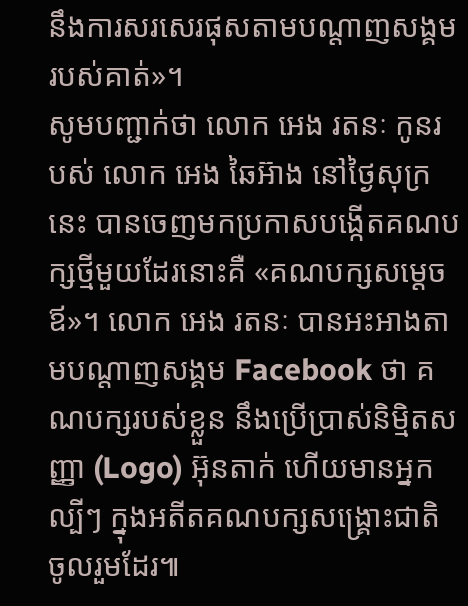នឹងការសរសេរផុសតាមបណ្តាញសង្គមរបស់គាត់»។
សូមបញ្ជាក់ថា លោក អេង រតនៈ កូនរបស់ លោក អេង ឆៃអ៊ាង នៅថ្ងៃសុក្រនេះ បានចេញមកប្រកាសបង្កើតគណបក្សថ្មីមួយដែរនោះគឺ «គណបក្សសម្តេចឪ»។ លោក អេង រតនៈ បានអះអាងតាមបណ្តាញសង្គម Facebook ថា គណបក្សរបស់ខ្លួន នឹងប្រើប្រាស់និម្មិតសញ្ញា (Logo) អ៊ុនតាក់ ហើយមានអ្នកល្បីៗ ក្នុងអតីតគណបក្សសង្រ្គោះជាតិ ចូលរួមដែរ៕